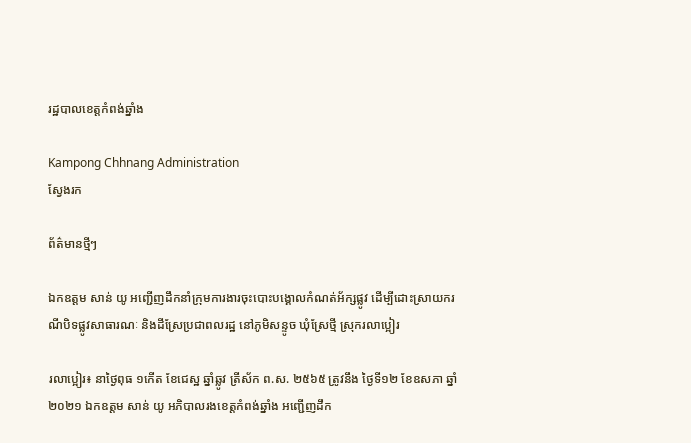រដ្ឋបាលខេត្តកំពង់ឆ្នាំង

Kampong Chhnang Administration
ស្វែងរក

ព័ត៌មានថ្មីៗ

ឯកឧត្តម សាន់ យូ អញ្ជើញដឹកនាំក្រុមការងារចុះបោះបង្គោលកំណត់អ័ក្សផ្លូវ ដើម្បីដោះស្រាយករណីបិទផ្លូវសាធារណៈ និងដីស្រែប្រជាពលរដ្ឋ នៅភូមិសន្ទូច ឃុំស្រែថ្មី ស្រុករលាប្អៀរ

រលាប្អៀរ៖ នាថ្ងៃពុធ ១កើត ខែជេស្ឋ ឆ្នាំឆ្លូវ ត្រីស័ក ព.ស. ២៥៦៥ ត្រូវនឹង ថ្ងៃទី១២ ខែឧសភា ឆ្នាំ២០២១ ឯកឧត្តម សាន់ យូ អភិបាលរងខេត្តកំពង់ឆ្នាំង អញ្ជើញដឹក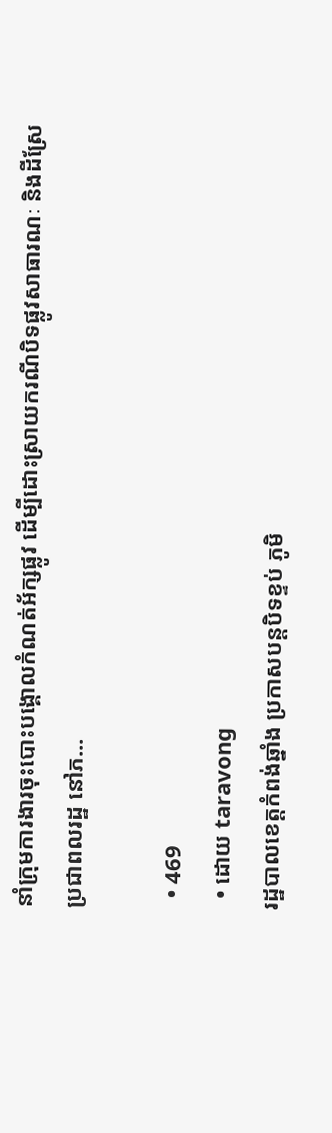នាំក្រុមការងារចុះបោះបង្គោលកំណត់អ័ក្សផ្លូវ ដើម្បីដោះស្រាយករណីបិទផ្លូវសាធារណៈ និងដីស្រែប្រជាពលរដ្ឋ នៅភ...

  • 469
  • ដោយ taravong
រដ្ឋបាលខេត្តកំពង់ឆ្នាំង ប្រកាសបន្តបិទខ្ទប់ ភូមិ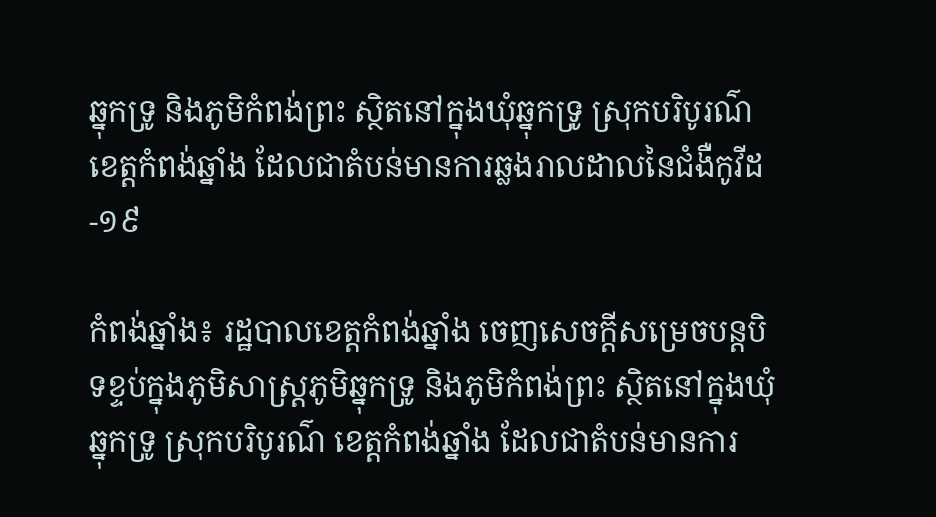ឆ្នុកទ្រូ និងភូមិកំពង់ព្រះ ស្ថិតនៅក្នុងឃុំឆ្នុកទ្រូ ស្រុកបរិបូរណ៌ ខេត្តកំពង់ឆ្នាំង ដែលជាតំបន់មានការឆ្លងរាលដាលនៃជំងឺកូវីដ-១៩

កំពង់ឆ្នាំង៖ រដ្ឋបាលខេត្តកំពង់ឆ្នាំង ចេញសេចក្តីសម្រេចបន្តបិទខ្ទប់ក្នុងភូមិសាស្រ្តភូមិឆ្នុកទ្រូ និងភូមិកំពង់ព្រះ ស្ថិតនៅក្នុងឃុំឆ្នុកទ្រូ ស្រុកបរិបូរណ៌ ខេត្តកំពង់ឆ្នាំង ដែលជាតំបន់មានការ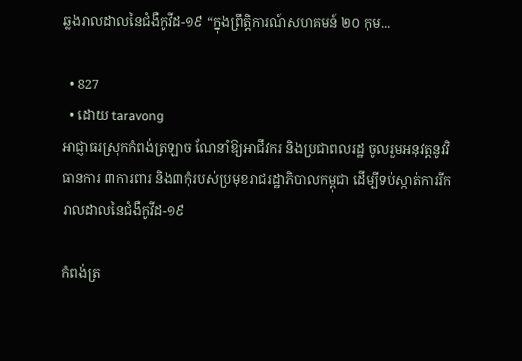ឆ្លងរាលដាលនៃជំងឺកូវីដ-១៩ “ក្នុងព្រឹត្តិការណ៍សហគមន៍ ២០ កុម...

  • 827
  • ដោយ taravong
អាជ្ញាធរស្រុកកំពង់ត្រឡាច ណែនាំឱ្យអាជីវករ និងប្រជាពលរដ្ឋ ចូលរួមអនុវត្តនូវវិធានការ ៣ការពារ និង៣កុំរបស់ប្រមុខរាជរដ្ឋាភិបាលកម្ពុជា ដើម្បីទប់ស្កាត់ការរីករាលដាលនៃជំងឺកូវីដ-១៩

កំពង់ត្រ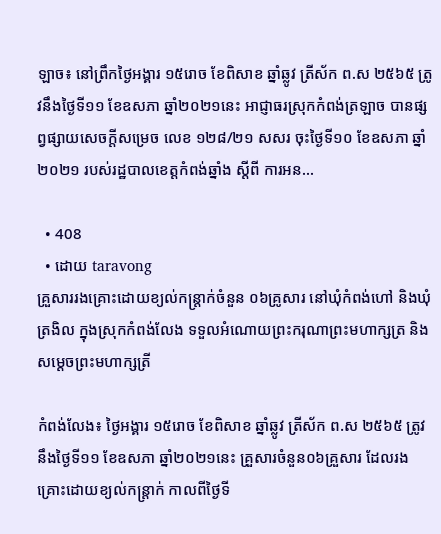ឡាច៖ នៅព្រឹកថ្ងៃអង្គារ ១៥រោច ខែពិសាខ ឆ្នាំឆ្លូវ ត្រីស័ក ព.ស ២៥៦៥ ត្រូវនឹងថ្ងៃទី១១ ខែឧសភា ឆ្នាំ២០២១នេះ អាជ្ញាធរស្រុកកំពង់ត្រឡាច បានផ្សព្វផ្សាយសេចក្តីសម្រេច លេខ ១២៨/២១ សសរ ចុះថ្ងៃទី១០ ខែឧសភា ឆ្នាំ២០២១ របស់រដ្ឋបាលខេត្តកំពង់ឆ្នាំង ស្តីពី ការអន...

  • 408
  • ដោយ taravong
គ្រួសាររងគ្រោះដោយខ្យល់កន្ត្រាក់ចំនួន ០៦គ្រូសារ នៅឃុំកំពង់ហៅ និងឃុំត្រងិល ក្នុងស្រុកកំពង់លែង ទទួលអំណោយព្រះករុណាព្រះមហាក្សត្រ និងសម្ដេចព្រះមហាក្សត្រី

កំពង់លែង៖ ថ្ងៃអង្គារ ១៥រោច ខែពិសាខ ឆ្នាំឆ្លូវ ត្រីស័ក ព.ស ២៥៦៥ ត្រូវនឹងថ្ងៃទី១១ ខែឧសភា ឆ្នាំ២០២១នេះ គ្រួសារចំនួន០៦គ្រួសារ ដែលរងគ្រោះដោយខ្យល់កន្ត្រាក់ កាលពីថ្ងៃទី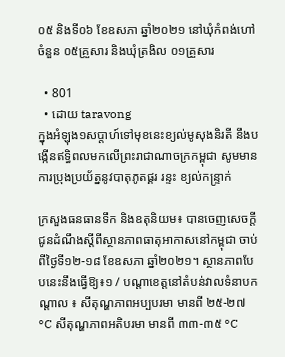០៥ និងទី០៦ ខែឧសភា ឆ្នាំ២០២១ នៅឃុំកំពង់ហៅចំនួន ០៥គ្រួសារ និងឃុំត្រងិល ០១គ្រួសារ

  • 801
  • ដោយ taravong
ក្នុងអំឡុង១សប្តាហ៍ទៅមុខនេះខ្យល់មូសុងនិរតី នឹងបង្កើនឥទ្ធិពលមកលើព្រះរាជាណាចក្រកម្ពុជា សូមមានការប្រុងប្រយ័ត្ននូវបាតុភូតផ្គរ រន្ទះ ខ្យល់កន្រ្ទាក់

ក្រសួងធនធានទឹក និងឧតុនិយម៖ បានចេញសេចក្តីជូនដំណឹងស្តីពីស្ថានភាពធាតុអាកាសនៅកម្ពុជា ចាប់ពីថ្ងៃទី១២-១៨ ខែឧសភា ឆ្នាំ២០២១។ ស្ថានភាពបែបនេះនឹងធ្វើឱ្យ៖១ / បណ្តាខេត្តនៅតំបន់វាលទំនាបកណ្តាល ៖ សីតុណ្ហភាពអប្បបរមា មានពី ២៥-២៧ °C សីតុណ្ហភាពអតិបរមា មានពី ៣៣-៣៥ °C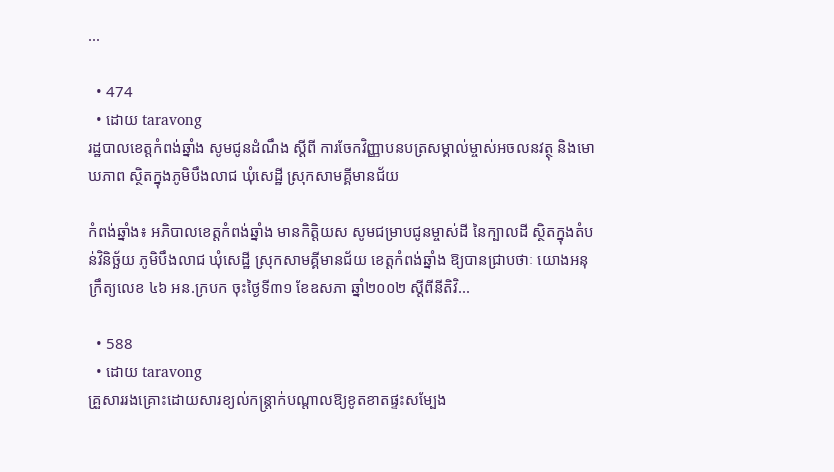...

  • 474
  • ដោយ taravong
រដ្ឋបាលខេត្តកំពង់ឆ្នាំង សូមជូនដំណឹង ស្ដីពី ការចែកវិញ្ញាបនបត្រសម្គាល់ម្ចាស់អចលនវត្ថុ និងមោឃភាព ស្ថិតក្នុងភូមិបឹងលាជ ឃុំសេដ្ឋី ស្រុកសាមគ្គីមានជ័យ

កំពង់ឆ្នាំង៖ អភិបាលខេត្តកំពង់ឆ្នាំង មានកិតិ្តយស សូមជម្រាបជូនម្ចាស់ដី នៃក្បាលដី ស្ថិតក្នុងតំបន់វិនិច្ឆ័យ ភូមិបឹងលាជ ឃុំសេដ្ឋី ស្រុកសាមគ្គីមានជ័យ ខេត្តកំពង់ឆ្នាំង ឱ្យបានជ្រាបថាៈ យោងអនុក្រឹត្យលេខ ៤៦ អន.ក្របក ចុះថ្ងៃទី៣១ ខែឧសភា ឆ្នាំ២០០២ ស្ដីពីនីតិវិ...

  • 588
  • ដោយ taravong
គ្រួសាររងគ្រោះដោយសារខ្យល់កន្រ្តាក់បណ្តាលឱ្យខូតខាតផ្ទះសម្បែង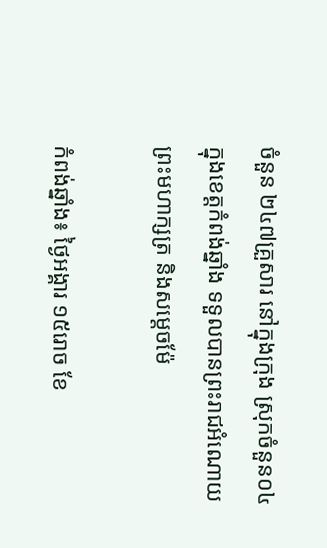ចំនួន ២៤៧គ្រួសារ នៅក្នុងក្រុង ស្រុកចំនួន០៤ ក្នុងខេត្តកំពង់ឆ្នាំង ទទួលបានព្រះរាជអំណោយព្រះមហាក្សត្រ និងសម្តេចម៉ែ

កំពង់ឆ្នាំង៖ ថ្ងៃអង្គារ ១៥រោច ខែ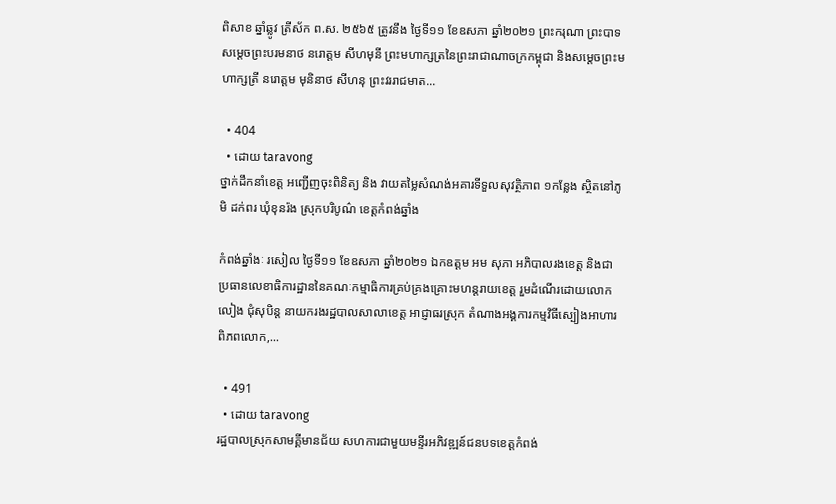ពិសាខ ឆ្នាំឆ្លូវ ត្រីស័ក ព.ស. ២៥៦៥ ត្រូវនឹង ថ្ងៃទី១១ ខែឧសភា ឆ្នាំ២០២១ ព្រះករុណា ព្រះបាទសម្ដេចព្រះបរមនាថ នរោត្តម សីហមុនី ព្រះមហាក្សត្រនៃព្រះរាជាណាចក្រកម្ពុជា និងសម្តេចព្រះមហាក្សត្រី នរោត្តម មុនិនាថ សីហនុ ព្រះវររាជមាត...

  • 404
  • ដោយ taravong
ថ្នាក់ដឹកនាំខេត្ត អញ្ជើញចុះពិនិត្យ និង វាយតម្លៃសំណង់អគារទីទួលសុវត្ថិភាព ១កន្លែង ស្ថិតនៅភូមិ ដក់ពរ ឃុំខុនរ៉ង ស្រុកបរិបូណ៌ ខេត្តកំពង់ឆ្នាំង

កំពង់ឆ្នាំងៈ រសៀល ថ្ងៃទី១១ ខែឧសភា ឆ្នាំ២០២១ ឯកឧត្ដម អម សុភា អភិបាលរងខេត្ត និងជាប្រធានលេខាធិការដ្ឋាននៃគណៈកម្មាធិការគ្រប់គ្រងគ្រោះមហន្តរាយខេត្ត រួមដំណើរដោយលោក លៀង ជុំសុបិន្ត នាយករងរដ្ឋបាលសាលាខេត្ត អាជ្ញាធរស្រុក តំណាងអង្គការកម្មវិធីស្បៀងអាហារពិភពលោក,...

  • 491
  • ដោយ taravong
រដ្ឋបាលស្រុកសាមគ្គីមានជ័យ សហការជាមួយមន្ទីរអភិវឌ្ឍន៍ជនបទខេត្តកំពង់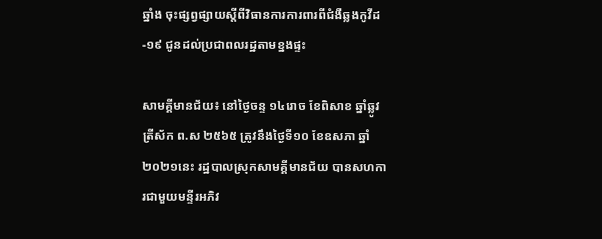ឆ្នាំង ចុះផ្សព្វផ្សាយស្តីពីវិធានការការពារពីជំងឺឆ្លងកូវីដ-១៩ ជូនដល់ប្រជាពលរដ្ឋតាមខ្នងផ្ទះ

សាមគ្គីមានជ័យ៖ នៅថ្ងៃចន្ទ ១៤រោច ខែពិសាខ ឆ្នាំឆ្លូវ ត្រីស័ក ព.ស ២៥៦៥ ត្រូវនឹងថ្ងៃទី១០ ខែឧសភា ឆ្នាំ២០២១នេះ រដ្ឋបាលស្រុកសាមគ្គីមានជ័យ បានសហការជាមួយមន្ទីរអភិវ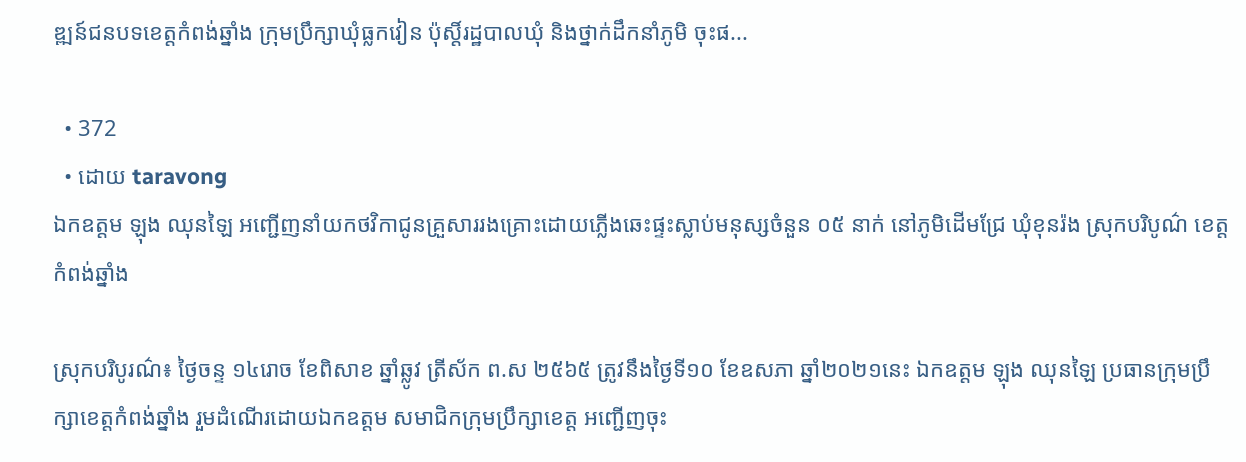ឌ្ឍន៍ជនបទខេត្តកំពង់ឆ្នាំង ក្រុមប្រឹក្សាឃុំធ្លកវៀន ប៉ុស្តិ៍រដ្ឋបាលឃុំ និងថ្នាក់ដឹកនាំភូមិ ចុះផ...

  • 372
  • ដោយ taravong
ឯកឧត្តម ឡុង ឈុនឡៃ អញ្ជើញនាំយកថវិកាជូនគ្រួសាររងគ្រោះដោយភ្លើងឆេះផ្ទះស្លាប់មនុស្សចំនួន ០៥ នាក់ នៅភូមិដើមជ្រែ ឃុំខុនរ៉ង ស្រុកបរិបូណ៌ ខេត្តកំពង់ឆ្នាំង

ស្រុកបរិបូរណ៌៖ ថ្ងៃចន្ទ ១៤រោច ខែពិសាខ ឆ្នាំឆ្លូវ ត្រីស័ក ព.ស ២៥៦៥ ត្រូវនឹងថ្ងៃទី១០ ខែឧសភា ឆ្នាំ២០២១នេះ ឯកឧត្តម ឡុង ឈុនឡៃ ប្រធានក្រុមប្រឹក្សាខេត្តកំពង់ឆ្នាំង រួមដំណើរដោយឯកឧត្តម សមាជិកក្រុមប្រឹក្សាខេត្ត អញ្ជើញចុះ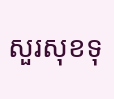សួរសុខទុ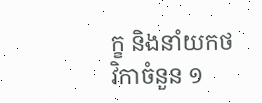ក្ខ និងនាំយកថវិកាចំនួន ១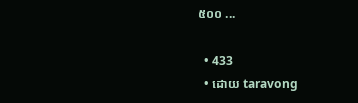៥០០ ...

  • 433
  • ដោយ taravong